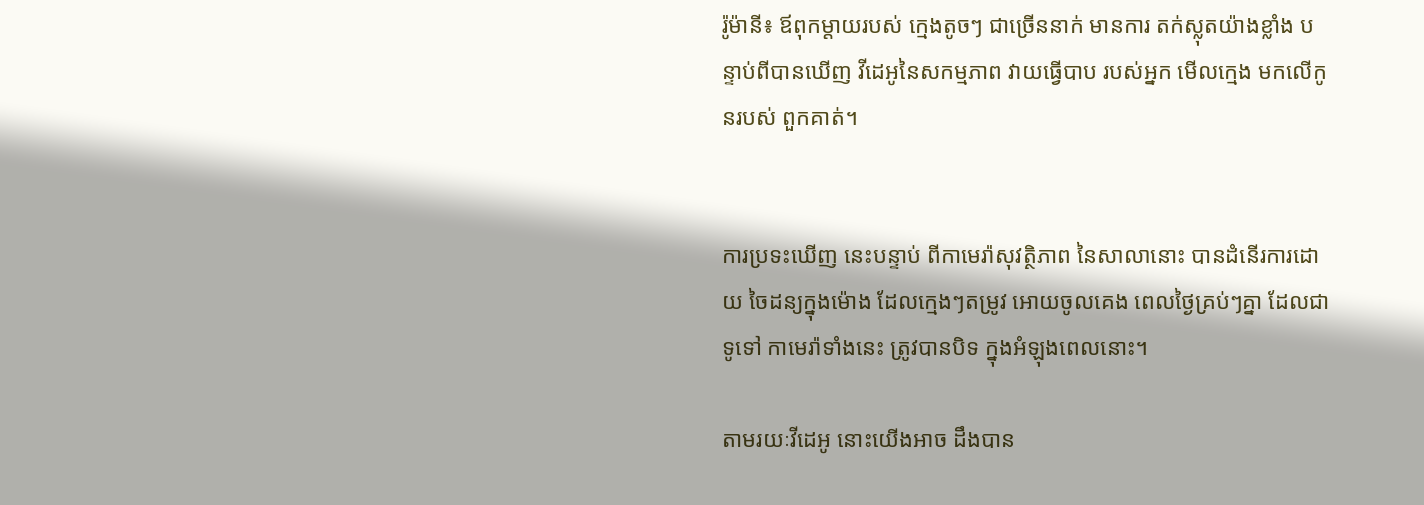រ៉ូម៉ានី៖ ឪពុកម្តាយរបស់ ក្មេងតូចៗ ជាច្រើននាក់ មានការ តក់ស្លុតយ៉ាងខ្លាំង បន្ទាប់ពីបានឃើញ វីដេអូនៃសកម្មភាព វាយធ្វើបាប របស់អ្នក មើលក្មេង មកលើកូនរបស់ ពួកគាត់។


ការប្រទះឃើញ នេះបន្ទាប់ ពីកាមេរ៉ាសុវត្ថិភាព នៃសាលានោះ បានដំនើរការដោយ ចៃដន្យក្នុងម៉ោង ដែលក្មេងៗតម្រូវ អោយចូលគេង ពេលថ្ងៃគ្រប់ៗគ្នា ដែលជាទូទៅ កាមេរ៉ាទាំងនេះ ត្រូវបានបិទ ក្នុងអំឡុងពេលនោះ។

តាមរយៈវីដេអូ នោះយើងអាច ដឹងបាន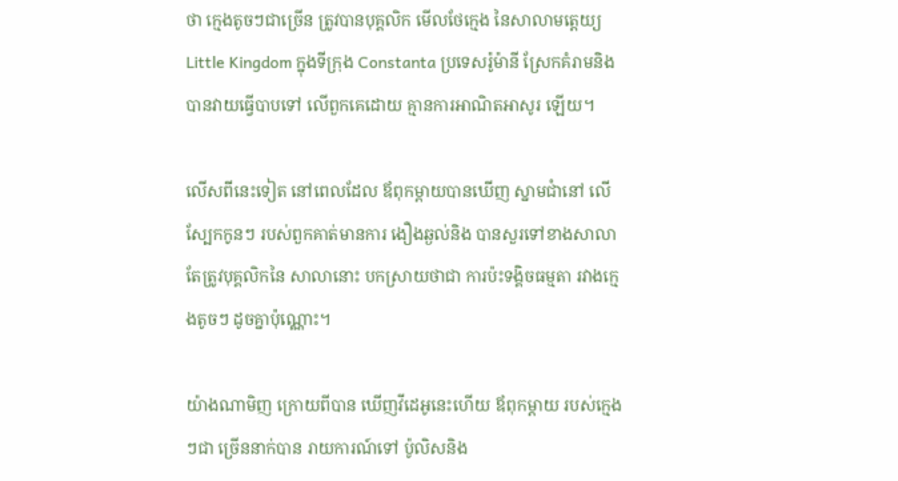ថា ក្មេងតូចៗជាច្រើន ត្រូវបានបុគ្គលិក មើលថែក្មេង នៃសាលាមត្តេយ្យ Little Kingdom ក្នុងទីក្រុង Constanta ប្រទេសរ៉ូម៉ានី ស្រែកគំរាមនិង បានវាយធ្វើបាបទៅ លើពួកគេដោយ គ្មានការអាណិតអាសូរ ឡើយ។

លើសពីនេះទៀត នៅពេលដែល ឪពុកម្តាយបានឃើញ ស្នាមជាំនៅ លើស្បែកកូនៗ របស់ពួកគាត់មានការ ងឿងឆ្ងល់និង បានសួរទៅខាងសាលា តែត្រូវបុគ្គលិកនៃ សាលានោះ បកស្រាយថាជា ការប៉ះទង្គិចធម្មតា រវាងក្មេងតូចៗ ដូចគ្នាប៉ុណ្ណោះ។

យ៉ាងណាមិញ ក្រោយពីបាន ឃើញវីដេអូនេះហើយ ឪពុកម្តាយ របស់ក្មេងៗជា ច្រើននាក់បាន រាយការណ៍ទៅ ប៉ូលិសនិង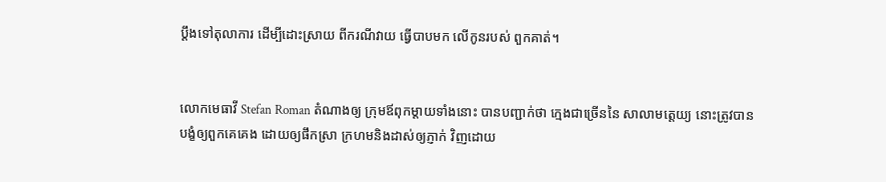ប្តឹងទៅតុលាការ ដើម្បីដោះស្រាយ ពីករណីវាយ ធ្វើបាបមក លើកូនរបស់ ពួកគាត់។


លោកមេធាវី Stefan Roman តំណាងឲ្យ ក្រុមឪពុកម្តាយទាំងនោះ បានបញ្ជាក់ថា ក្មេងជាច្រើននៃ សាលាមត្តេយ្យ នោះត្រូវបាន បង្ខំឲ្យពួកគេគេង ដោយឲ្យផឹកស្រា ក្រហមនិងដាស់ឲ្យភ្ញាក់ វិញដោយ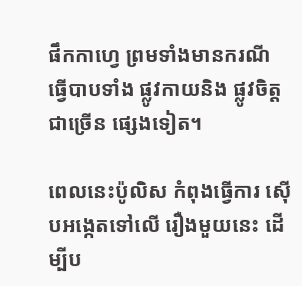ផឹកកាហ្វេ ព្រមទាំងមានករណី ធ្វើបាបទាំង ផ្លូវកាយនិង ផ្លូវចិត្តជាច្រើន ផ្សេងទៀត។

ពេលនេះប៉ូលិស កំពុងធ្វើការ ស៊ើបអង្កេតទៅលើ រឿងមួយនេះ ដើម្បីប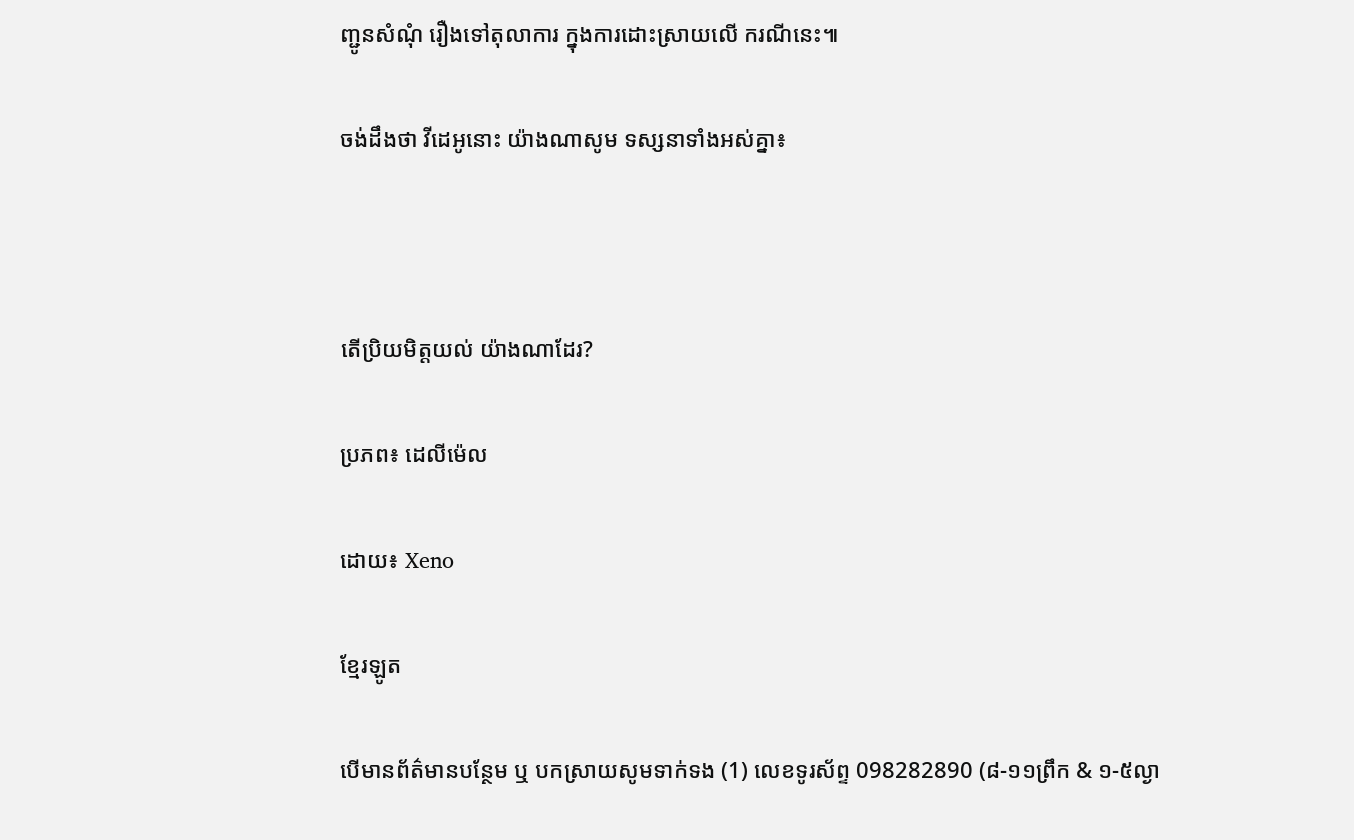ញ្ជូនសំណុំ រឿងទៅតុលាការ ក្នុងការដោះស្រាយលើ ករណីនេះ៕

ចង់ដឹងថា វីដេអូនោះ យ៉ាងណាសូម ទស្សនាទាំងអស់គ្នា៖



តើប្រិយមិត្តយល់ យ៉ាងណាដែរ?

ប្រភព៖ ដេលីម៉េល

ដោយ៖ Xeno

ខ្មែរឡូត

បើមានព័ត៌មានបន្ថែម ឬ បកស្រាយសូមទាក់ទង (1) លេខទូរស័ព្ទ 098282890 (៨-១១ព្រឹក & ១-៥ល្ងា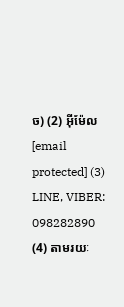ច) (2) អ៊ីម៉ែល [email protected] (3) LINE, VIBER: 098282890 (4) តាមរយៈ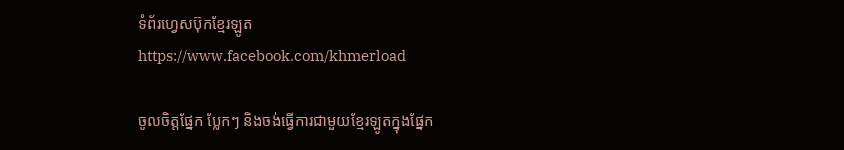ទំព័រហ្វេសប៊ុកខ្មែរឡូត https://www.facebook.com/khmerload

ចូលចិត្តផ្នែក ប្លែកៗ និងចង់ធ្វើការជាមួយខ្មែរឡូតក្នុងផ្នែក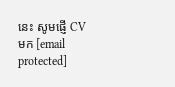នេះ សូមផ្ញើ CV មក [email protected]